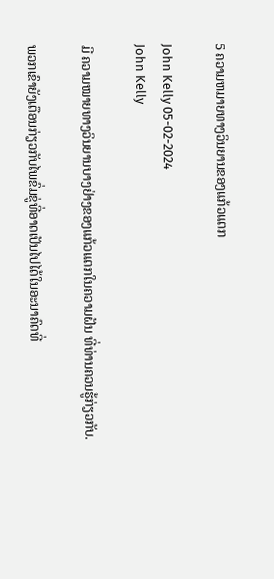5 ຄວາມຫມາຍທາງວິນຍານຂອງແກ້ວແຕກ

John Kelly 05-02-2024
John Kelly

ມີ ຄວາມໝາຍທາງວິນຍານບາງຢ່າງຂອງແກ້ວແຕກໃນຄວາມຝັນ ທີ່ທ່ານຄວນຮູ້ກ່ຽວກັບ.

ພວກເຂົາຍັງເຕືອນກ່ຽວກັບໄພຂົ່ມຂູ່ທີ່ອາດເປັນໄປໄດ້ໃນອະນາຄົດທີ່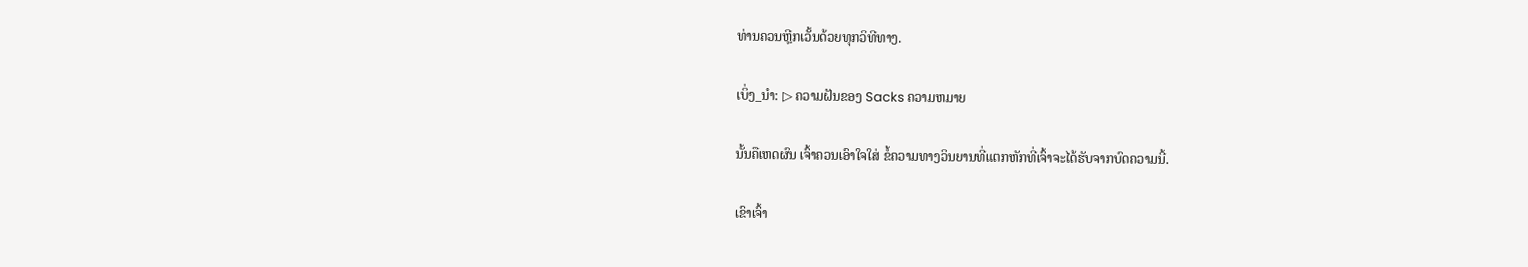ທ່ານຄວນຫຼີກເວັ້ນດ້ວຍທຸກວິທີທາງ.

ເບິ່ງ_ນຳ: ▷ ຄວາມຝັນຂອງ Sacks ຄວາມຫມາຍ

ນັ້ນຄືເຫດຜົນ ເຈົ້າຄວນເອົາໃຈໃສ່ ຂໍ້ຄວາມທາງວິນຍານທີ່ແຕກຫັກທີ່ເຈົ້າຈະໄດ້ຮັບຈາກບົດຄວາມນີ້.

ເຂົາເຈົ້າ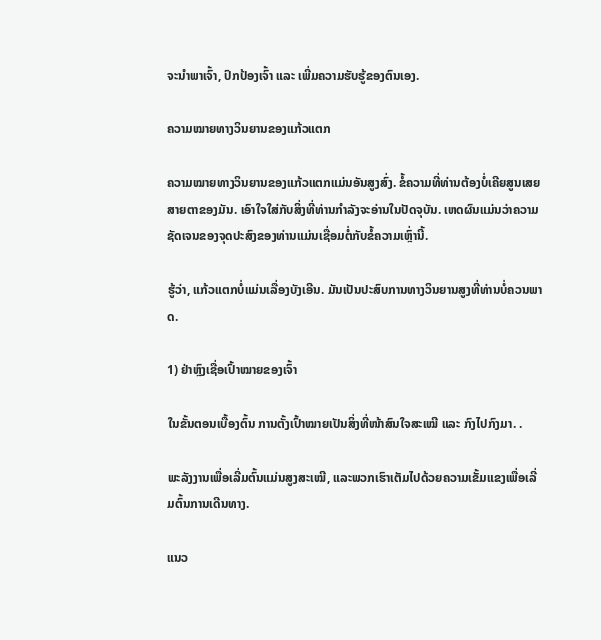ຈະນຳພາເຈົ້າ, ປົກປ້ອງເຈົ້າ ແລະ ເພີ່ມຄວາມຮັບຮູ້ຂອງຕົນເອງ.

ຄວາມໝາຍທາງວິນຍານຂອງແກ້ວແຕກ

ຄວາມໝາຍທາງວິນຍານຂອງແກ້ວແຕກແມ່ນອັນສູງສົ່ງ. ຂໍ້ຄວາມທີ່ທ່ານຕ້ອງບໍ່ເຄີຍສູນເສຍສາຍຕາຂອງມັນ. ເອົາໃຈໃສ່ກັບສິ່ງທີ່ທ່ານກໍາລັງຈະອ່ານໃນປັດຈຸບັນ. ເຫດຜົນແມ່ນວ່າຄວາມຊັດເຈນຂອງຈຸດປະສົງຂອງທ່ານແມ່ນເຊື່ອມຕໍ່ກັບຂໍ້ຄວາມເຫຼົ່ານີ້.

ຮູ້ວ່າ, ແກ້ວແຕກບໍ່ແມ່ນເລື່ອງບັງເອີນ. ມັນເປັນປະສົບການທາງວິນຍານສູງທີ່ທ່ານບໍ່ຄວນພາດ.

1) ຢ່າຫຼົງເຊື່ອເປົ້າໝາຍຂອງເຈົ້າ

ໃນຂັ້ນຕອນເບື້ອງຕົ້ນ ການຕັ້ງເປົ້າໝາຍເປັນສິ່ງທີ່ໜ້າສົນໃຈສະເໝີ ແລະ ກົງໄປກົງມາ. .

ພະລັງງານເພື່ອເລີ່ມຕົ້ນແມ່ນສູງສະເໝີ, ແລະພວກເຮົາເຕັມໄປດ້ວຍຄວາມເຂັ້ມແຂງເພື່ອເລີ່ມຕົ້ນການເດີນທາງ.

ແນວ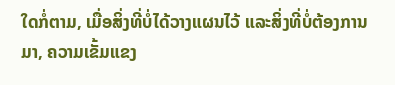ໃດກໍ່ຕາມ, ເມື່ອສິ່ງທີ່ບໍ່ໄດ້ວາງແຜນໄວ້ ແລະສິ່ງທີ່ບໍ່ຕ້ອງການມາ, ຄວາມເຂັ້ມແຂງ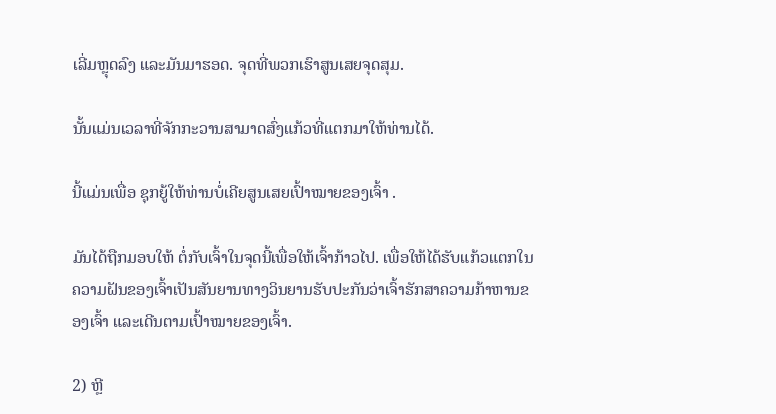ເລີ່ມຫຼຸດລົງ ແລະມັນມາຮອດ. ຈຸດທີ່ພວກເຮົາສູນເສຍຈຸດສຸມ.

ນັ້ນແມ່ນເວລາທີ່ຈັກກະວານສາມາດສົ່ງແກ້ວທີ່ແຕກມາໃຫ້ທ່ານໄດ້.

ນີ້ແມ່ນເພື່ອ ຊຸກຍູ້ໃຫ້ທ່ານບໍ່ເຄີຍສູນເສຍເປົ້າໝາຍຂອງເຈົ້າ .

ມັນໄດ້ຖືກມອບໃຫ້ ຕໍ່ກັບເຈົ້າໃນຈຸດນີ້ເພື່ອໃຫ້ເຈົ້າກ້າວໄປ. ເພື່ອໃຫ້ໄດ້ຮັບແກ້ວແຕກໃນຄວາມຝັນຂອງເຈົ້າເປັນສັນຍານທາງວິນຍານຮັບປະກັນວ່າເຈົ້າຮັກສາຄວາມກ້າຫານຂອງເຈົ້າ ແລະເດີນຕາມເປົ້າໝາຍຂອງເຈົ້າ.

2) ຫຼີ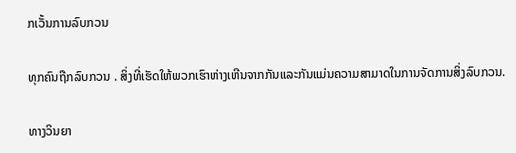ກເວັ້ນການລົບກວນ

ທຸກຄົນຖືກລົບກວນ . ສິ່ງທີ່ເຮັດໃຫ້ພວກເຮົາຫ່າງເຫີນຈາກກັນແລະກັນແມ່ນຄວາມສາມາດໃນການຈັດການສິ່ງລົບກວນ.

ທາງວິນຍາ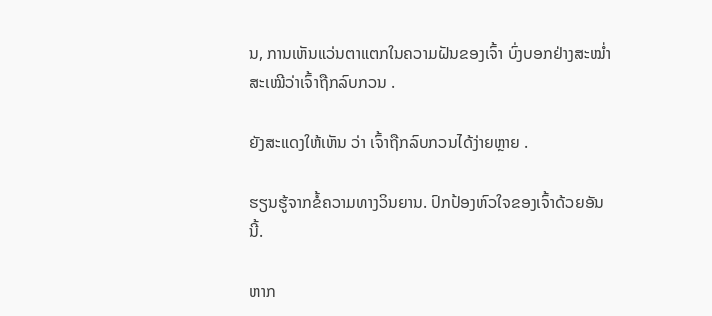ນ, ການເຫັນແວ່ນຕາແຕກໃນຄວາມຝັນຂອງເຈົ້າ ບົ່ງບອກຢ່າງສະໝໍ່າສະເໝີວ່າເຈົ້າຖືກລົບກວນ .

ຍັງສະແດງໃຫ້ເຫັນ ວ່າ ເຈົ້າຖືກລົບກວນໄດ້ງ່າຍຫຼາຍ .

ຮຽນຮູ້ຈາກຂໍ້ຄວາມທາງວິນຍານ. ປົກປ້ອງຫົວໃຈຂອງເຈົ້າດ້ວຍອັນນີ້.

ຫາກ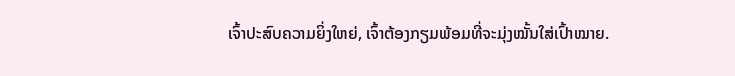ເຈົ້າປະສົບຄວາມຍິ່ງໃຫຍ່, ເຈົ້າຕ້ອງກຽມພ້ອມທີ່ຈະມຸ່ງໝັ້ນໃສ່ເປົ້າໝາຍ.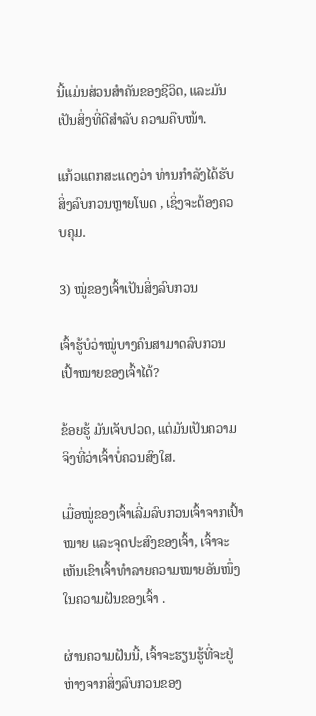ນີ້ແມ່ນສ່ວນສຳຄັນຂອງຊີວິດ, ແລະມັນເປັນສິ່ງທີ່ດີສຳລັບ ຄວາມຄືບໜ້າ.

ແກ້ວແຕກສະແດງວ່າ ທ່ານກຳລັງໄດ້ຮັບສິ່ງລົບກວນຫຼາຍໂພດ , ເຊິ່ງຈະຕ້ອງຄວບຄຸມ.

3) ໝູ່ຂອງເຈົ້າເປັນສິ່ງລົບກວນ

ເຈົ້າຮູ້ບໍວ່າໝູ່ບາງຄົນສາມາດລົບກວນເປົ້າໝາຍຂອງເຈົ້າໄດ້?

ຂ້ອຍຮູ້ ມັນເຈັບປວດ, ແຕ່ມັນເປັນຄວາມຈິງທີ່ວ່າເຈົ້າບໍ່ຄວນສົງໃສ.

ເມື່ອໝູ່ຂອງເຈົ້າເລີ່ມລົບກວນເຈົ້າຈາກເປົ້າໝາຍ ແລະຈຸດປະສົງຂອງເຈົ້າ, ເຈົ້າຈະເຫັນເຂົາເຈົ້າທຳລາຍຄວາມໝາຍອັນໜຶ່ງໃນຄວາມຝັນຂອງເຈົ້າ .

ຜ່ານຄວາມຝັນນີ້, ເຈົ້າຈະຮຽນຮູ້ທີ່ຈະຢູ່ຫ່າງຈາກສິ່ງລົບກວນຂອງ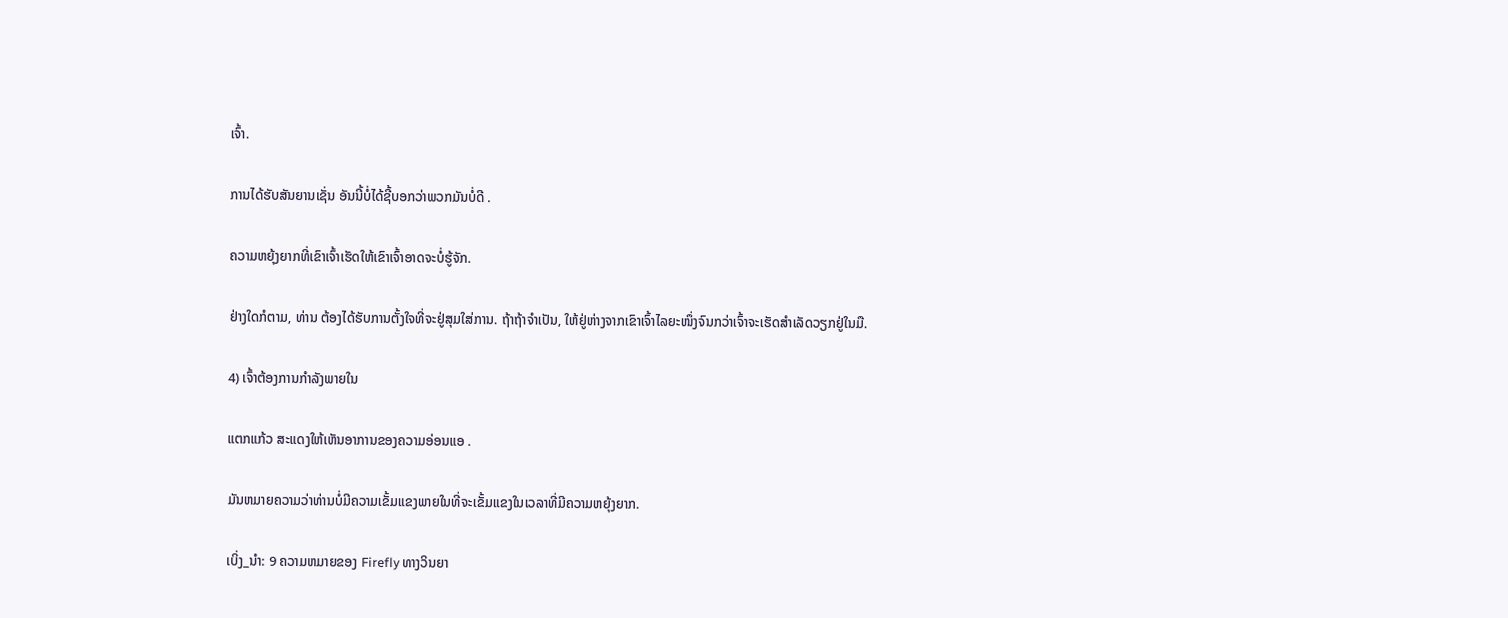ເຈົ້າ.

ການໄດ້ຮັບສັນຍານເຊັ່ນ ອັນນີ້ບໍ່ໄດ້ຊີ້ບອກວ່າພວກມັນບໍ່ດີ .

ຄວາມຫຍຸ້ງຍາກທີ່ເຂົາເຈົ້າເຮັດໃຫ້ເຂົາເຈົ້າອາດຈະບໍ່ຮູ້ຈັກ.

ຢ່າງໃດກໍຕາມ, ທ່ານ ຕ້ອງໄດ້ຮັບການຕັ້ງໃຈທີ່ຈະຢູ່ສຸມໃສ່ການ. ຖ້າຖ້າຈຳເປັນ, ໃຫ້ຢູ່ຫ່າງຈາກເຂົາເຈົ້າໄລຍະໜຶ່ງຈົນກວ່າເຈົ້າຈະເຮັດສຳເລັດວຽກຢູ່ໃນມື.

4) ເຈົ້າຕ້ອງການກຳລັງພາຍໃນ

ແຕກແກ້ວ ສະແດງໃຫ້ເຫັນອາການຂອງຄວາມອ່ອນແອ .

ມັນຫມາຍຄວາມວ່າທ່ານບໍ່ມີຄວາມເຂັ້ມແຂງພາຍໃນທີ່ຈະເຂັ້ມແຂງໃນເວລາທີ່ມີຄວາມຫຍຸ້ງຍາກ.

ເບິ່ງ_ນຳ: 9 ຄວາມຫມາຍຂອງ Firefly ທາງວິນຍາ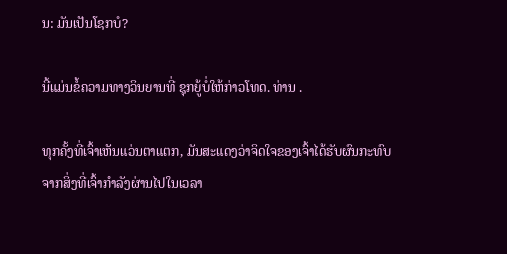ນ: ມັນເປັນໂຊກບໍ?

ນີ້ແມ່ນຂໍ້ຄວາມທາງວິນຍານທີ່ ຊຸກຍູ້ບໍ່ໃຫ້ກ່າວໂທດ. ທ່ານ .

ທຸກຄັ້ງທີ່ເຈົ້າເຫັນແວ່ນຕາແຕກ, ມັນສະແດງວ່າຈິດໃຈຂອງເຈົ້າໄດ້ຮັບຜົນກະທົບຈາກສິ່ງທີ່ເຈົ້າກຳລັງຜ່ານໄປໃນເວລາ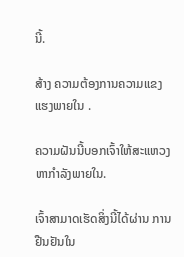ນີ້.

ສ້າງ ຄວາມຕ້ອງການຄວາມແຂງແຮງພາຍໃນ .

ຄວາມຝັນນີ້ບອກເຈົ້າໃຫ້ສະແຫວງຫາກຳລັງພາຍໃນ.

ເຈົ້າສາມາດເຮັດສິ່ງນີ້ໄດ້ຜ່ານ ການຢືນຢັນໃນ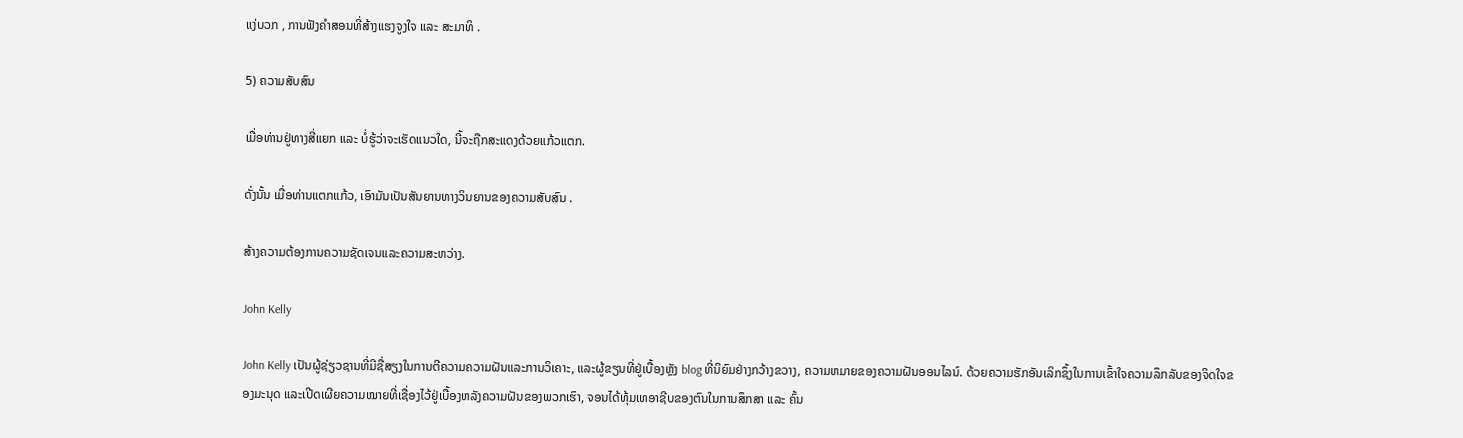ແງ່ບວກ , ການຟັງຄຳສອນທີ່ສ້າງແຮງຈູງໃຈ ແລະ ສະມາທິ .

5) ຄວາມສັບສົນ

ເມື່ອທ່ານຢູ່ທາງສີ່ແຍກ ແລະ ບໍ່ຮູ້ວ່າຈະເຮັດແນວໃດ, ນີ້ຈະຖືກສະແດງດ້ວຍແກ້ວແຕກ.

ດັ່ງນັ້ນ ເມື່ອທ່ານແຕກແກ້ວ, ເອົາມັນເປັນສັນຍານທາງວິນຍານຂອງຄວາມສັບສົນ .

ສ້າງຄວາມຕ້ອງການຄວາມຊັດເຈນແລະຄວາມສະຫວ່າງ.

John Kelly

John Kelly ເປັນຜູ້ຊ່ຽວຊານທີ່ມີຊື່ສຽງໃນການຕີຄວາມຄວາມຝັນແລະການວິເຄາະ, ແລະຜູ້ຂຽນທີ່ຢູ່ເບື້ອງຫຼັງ blog ທີ່ນິຍົມຢ່າງກວ້າງຂວາງ, ຄວາມຫມາຍຂອງຄວາມຝັນອອນໄລນ໌. ດ້ວຍຄວາມຮັກອັນເລິກຊຶ້ງໃນການເຂົ້າໃຈຄວາມລຶກລັບຂອງຈິດໃຈຂອງມະນຸດ ແລະເປີດເຜີຍຄວາມໝາຍທີ່ເຊື່ອງໄວ້ຢູ່ເບື້ອງຫລັງຄວາມຝັນຂອງພວກເຮົາ, ຈອນໄດ້ທຸ້ມເທອາຊີບຂອງຕົນໃນການສຶກສາ ແລະ ຄົ້ນ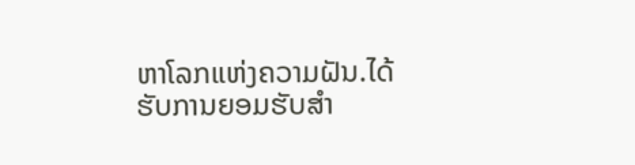ຫາໂລກແຫ່ງຄວາມຝັນ.ໄດ້ຮັບການຍອມຮັບສໍາ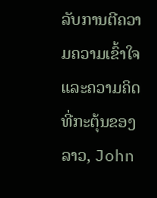ລັບການຕີຄວາມຄວາມເຂົ້າໃຈແລະຄວາມຄິດທີ່ກະຕຸ້ນຂອງລາວ, John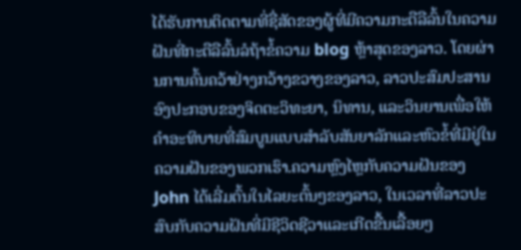ໄດ້ຮັບການຕິດຕາມທີ່ຊື່ສັດຂອງຜູ້ທີ່ມີຄວາມກະຕືລືລົ້ນໃນຄວາມຝັນທີ່ກະຕືລືລົ້ນລໍຖ້າຂໍ້ຄວາມ blog ຫຼ້າສຸດຂອງລາວ. ໂດຍຜ່ານການຄົ້ນຄວ້າຢ່າງກວ້າງຂວາງຂອງລາວ, ລາວປະສົມປະສານອົງປະກອບຂອງຈິດຕະວິທະຍາ, ນິທານ, ແລະວິນຍານເພື່ອໃຫ້ຄໍາອະທິບາຍທີ່ສົມບູນແບບສໍາລັບສັນຍາລັກແລະຫົວຂໍ້ທີ່ມີຢູ່ໃນຄວາມຝັນຂອງພວກເຮົາ.ຄວາມຫຼົງໄຫຼກັບຄວາມຝັນຂອງ John ໄດ້ເລີ່ມຕົ້ນໃນໄລຍະຕົ້ນໆຂອງລາວ, ໃນເວລາທີ່ລາວປະສົບກັບຄວາມຝັນທີ່ມີຊີວິດຊີວາແລະເກີດຂື້ນເລື້ອຍໆ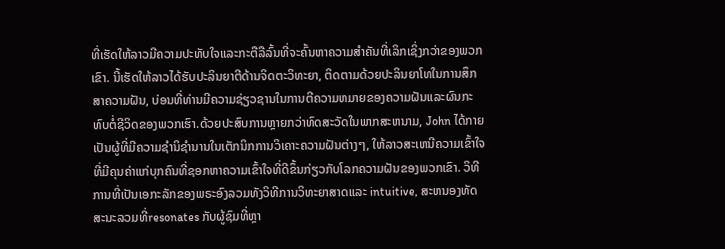ທີ່ເຮັດໃຫ້ລາວມີຄວາມປະທັບໃຈແລະກະຕືລືລົ້ນທີ່ຈະຄົ້ນຫາຄວາມສໍາຄັນທີ່ເລິກເຊິ່ງກວ່າຂອງພວກເຂົາ. ນີ້ເຮັດໃຫ້ລາວໄດ້ຮັບປະລິນຍາຕີດ້ານຈິດຕະວິທະຍາ, ຕິດຕາມດ້ວຍປະລິນຍາໂທໃນການສຶກສາຄວາມຝັນ, ບ່ອນທີ່ທ່ານມີຄວາມຊ່ຽວຊານໃນການຕີຄວາມຫມາຍຂອງຄວາມຝັນແລະຜົນກະທົບຕໍ່ຊີວິດຂອງພວກເຮົາ.ດ້ວຍປະສົບການຫຼາຍກວ່າທົດສະວັດໃນພາກສະຫນາມ, John ໄດ້ກາຍເປັນຜູ້ທີ່ມີຄວາມຊໍານິຊໍານານໃນເຕັກນິກການວິເຄາະຄວາມຝັນຕ່າງໆ, ໃຫ້ລາວສະເຫນີຄວາມເຂົ້າໃຈທີ່ມີຄຸນຄ່າແກ່ບຸກຄົນທີ່ຊອກຫາຄວາມເຂົ້າໃຈທີ່ດີຂຶ້ນກ່ຽວກັບໂລກຄວາມຝັນຂອງພວກເຂົາ. ວິທີການທີ່ເປັນເອກະລັກຂອງພຣະອົງລວມທັງວິທີການວິທະຍາສາດແລະ intuitive, ສະຫນອງທັດສະນະລວມທີ່resonates ກັບຜູ້ຊົມທີ່ຫຼາ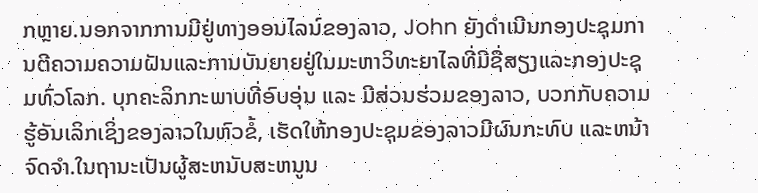ກຫຼາຍ.ນອກຈາກການມີຢູ່ທາງອອນໄລນ໌ຂອງລາວ, John ຍັງດໍາເນີນກອງປະຊຸມການຕີຄວາມຄວາມຝັນແລະການບັນຍາຍຢູ່ໃນມະຫາວິທະຍາໄລທີ່ມີຊື່ສຽງແລະກອງປະຊຸມທົ່ວໂລກ. ບຸກຄະລິກກະພາບທີ່ອົບອຸ່ນ ແລະ ມີສ່ວນຮ່ວມຂອງລາວ, ບວກກັບຄວາມຮູ້ອັນເລິກເຊິ່ງຂອງລາວໃນຫົວຂໍ້, ເຮັດໃຫ້ກອງປະຊຸມຂອງລາວມີຜົນກະທົບ ແລະຫນ້າຈົດຈໍາ.ໃນຖານະເປັນຜູ້ສະຫນັບສະຫນູນ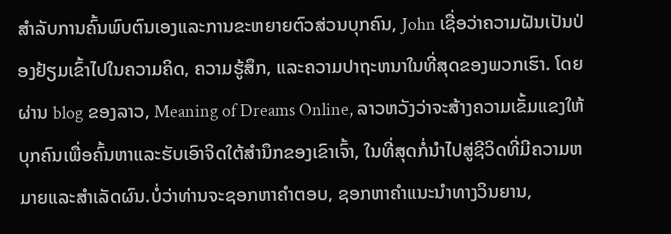ສໍາລັບການຄົ້ນພົບຕົນເອງແລະການຂະຫຍາຍຕົວສ່ວນບຸກຄົນ, John ເຊື່ອວ່າຄວາມຝັນເປັນປ່ອງຢ້ຽມເຂົ້າໄປໃນຄວາມຄິດ, ຄວາມຮູ້ສຶກ, ແລະຄວາມປາຖະຫນາໃນທີ່ສຸດຂອງພວກເຮົາ. ໂດຍຜ່ານ blog ຂອງລາວ, Meaning of Dreams Online, ລາວຫວັງວ່າຈະສ້າງຄວາມເຂັ້ມແຂງໃຫ້ບຸກຄົນເພື່ອຄົ້ນຫາແລະຮັບເອົາຈິດໃຕ້ສໍານຶກຂອງເຂົາເຈົ້າ, ໃນທີ່ສຸດກໍ່ນໍາໄປສູ່ຊີວິດທີ່ມີຄວາມຫມາຍແລະສໍາເລັດຜົນ.ບໍ່ວ່າທ່ານຈະຊອກຫາຄໍາຕອບ, ຊອກຫາຄໍາແນະນໍາທາງວິນຍານ,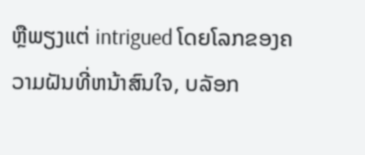ຫຼືພຽງແຕ່ intrigued ໂດຍໂລກຂອງຄວາມຝັນທີ່ຫນ້າສົນໃຈ, ບລັອກ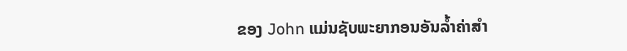ຂອງ John ແມ່ນຊັບພະຍາກອນອັນລ້ຳຄ່າສໍາ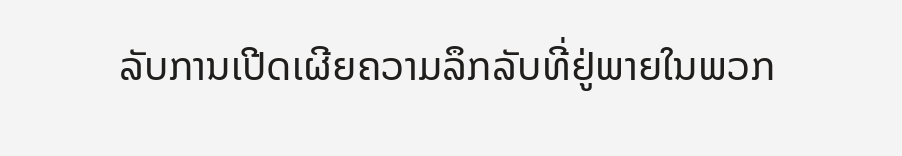ລັບການເປີດເຜີຍຄວາມລຶກລັບທີ່ຢູ່ພາຍໃນພວກ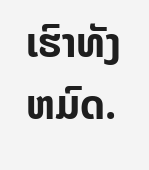ເຮົາທັງຫມົດ.